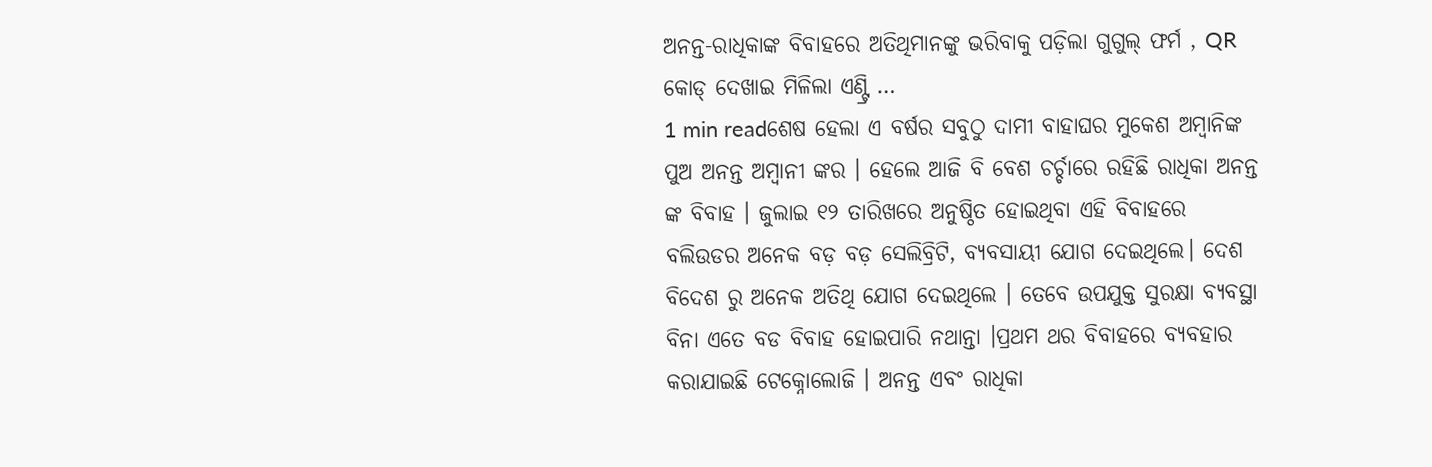ଅନନ୍ତ-ରାଧିକାଙ୍କ ବିବାହରେ ଅତିଥିମାନଙ୍କୁ ଭରିବାକୁ ପଡ଼ିଲା ଗୁଗୁଲ୍ ଫର୍ମ , QR କୋଡ୍ ଦେଖାଇ ମିଳିଲା ଏଣ୍ଟ୍ରି …
1 min readଶେଷ ହେଲା ଏ ବର୍ଷର ସବୁଠୁ ଦାମୀ ବାହାଘର ମୁକେଶ ଅମ୍ବାନିଙ୍କ ପୁଅ ଅନନ୍ତ ଅମ୍ବାନୀ ଙ୍କର । ହେଲେ ଆଜି ବି ବେଶ ଚର୍ଚ୍ଚାରେ ରହିଛି ରାଧିକା ଅନନ୍ତ ଙ୍କ ବିବାହ । ଜୁଲାଇ ୧୨ ତାରିଖରେ ଅନୁଷ୍ଠିତ ହୋଇଥିବା ଏହି ବିବାହରେ ବଲିଉଡର ଅନେକ ବଡ଼ ବଡ଼ ସେଲିବ୍ରିଟି, ବ୍ୟବସାୟୀ ଯୋଗ ଦେଇଥିଲେ। ଦେଶ ବିଦେଶ ରୁ ଅନେକ ଅତିଥି ଯୋଗ ଦେଇଥିଲେ । ତେବେ ଉପଯୁକ୍ତ ସୁରକ୍ଷା ବ୍ୟବସ୍ଥା ବିନା ଏତେ ବଡ ବିବାହ ହୋଇପାରି ନଥାନ୍ତା ।ପ୍ରଥମ ଥର ବିବାହରେ ବ୍ୟବହାର କରାଯାଇଛି ଟେକ୍ନୋଲୋଜି । ଅନନ୍ତ ଏବଂ ରାଧିକା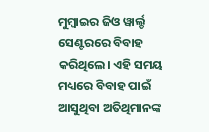ମୁମ୍ବାଇର ଜିଓ ୱାର୍ଲ୍ଡ ସେଣ୍ଟରରେ ବିବାହ କରିଥିଲେ। ଏହି ସମୟ ମଧ୍ୟରେ ବିବାହ ପାଇଁ ଆସୁଥିବା ଅତିଥିମାନଙ୍କ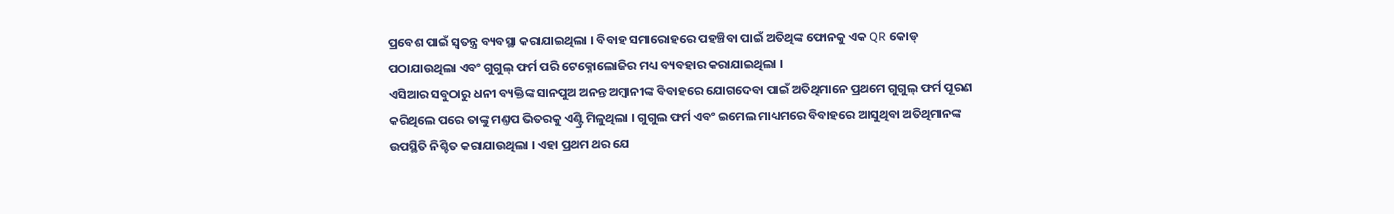ପ୍ରବେଶ ପାଇଁ ସ୍ୱତନ୍ତ୍ର ବ୍ୟବସ୍ଥା କରାଯାଇଥିଲା । ବିବାହ ସମାରୋହରେ ପହଞ୍ଚିବା ପାଇଁ ଅତିଥିଙ୍କ ଫୋନକୁ ଏକ QR କୋଡ୍ ପଠାଯାଉଥିଲା ଏବଂ ଗୁଗୁଲ୍ ଫର୍ମ ପରି ଟେକ୍ନୋଲୋଜିର ମଧ୍ୟ ବ୍ୟବହାର କରାଯାଇଥିଲା ।
ଏସିଆର ସବୁଠାରୁ ଧନୀ ବ୍ୟକ୍ତିଙ୍କ ସାନପୁଅ ଅନନ୍ତ ଅମ୍ବାନୀଙ୍କ ବିବାହରେ ଯୋଗଦେବା ପାଇଁ ଅତିଥିମାନେ ପ୍ରଥମେ ଗୁଗୁଲ୍ ଫର୍ମ ପୂରଣ କରିଥିଲେ ପରେ ତାଙ୍କୁ ମଣ୍ତପ ଭିତରକୁ ଏଣ୍ଟ୍ରି ମିଳୁଥିଲା । ଗୁଗୁଲ ଫର୍ମ ଏବଂ ଇମେଲ ମାଧ୍ୟମରେ ବିବାହରେ ଆସୁଥିବା ଅତିଥିମାନଙ୍କ ଉପସ୍ଥିତି ନିଶ୍ଚିତ କରାଯାଉଥିଲା । ଏହା ପ୍ରଥମ ଥର ଯେ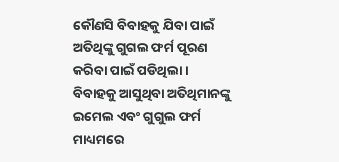କୌଣସି ବିବାହକୁ ଯିବା ପାଇଁ ଅତିଥିଙ୍କୁ ଗୁଗଲ ଫର୍ମ ପୂରଣ କରିବା ପାଇଁ ପଡିଥିଲା । ବିବାହକୁ ଆସୁଥିବା ଅତିଥିମାନଙ୍କୁ ଇମେଲ ଏବଂ ଗୁଗୁଲ ଫର୍ମ ମାଧ୍ୟମରେ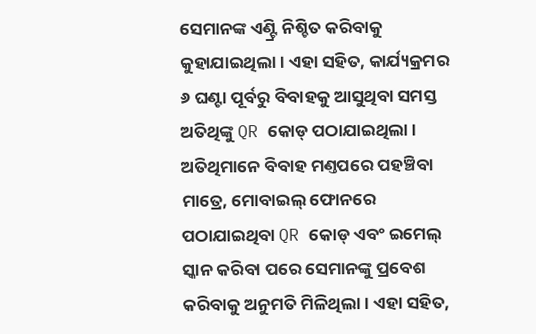ସେମାନଙ୍କ ଏଣ୍ଟ୍ରି ନିଶ୍ଚିତ କରିବାକୁ କୁହାଯାଇଥିଲା। ଏହା ସହିତ, କାର୍ଯ୍ୟକ୍ରମର ୬ ଘଣ୍ଟା ପୂର୍ବରୁ ବିବାହକୁ ଆସୁଥିବା ସମସ୍ତ ଅତିଥିଙ୍କୁ QR କୋଡ୍ ପଠାଯାଇଥିଲା । ଅତିଥିମାନେ ବିବାହ ମଣ୍ତପରେ ପହଞ୍ଚିବା ମାତ୍ରେ, ମୋବାଇଲ୍ ଫୋନରେ ପଠାଯାଇଥିବା QR କୋଡ୍ ଏବଂ ଇମେଲ୍ ସ୍କାନ କରିବା ପରେ ସେମାନଙ୍କୁ ପ୍ରବେଶ କରିବାକୁ ଅନୁମତି ମିଳିଥିଲା । ଏହା ସହିତ,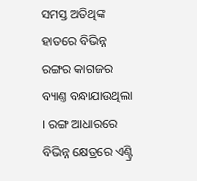ସମସ୍ତ ଅତିଥିଙ୍କ ହାତରେ ବିଭିନ୍ନ ରଙ୍ଗର କାଗଜର ବ୍ୟାଣ୍ତ ବନ୍ଧାଯାଉଥିଲା । ରଙ୍ଗ ଆଧାରରେ ବିଭିନ୍ନ କ୍ଷେତ୍ରରେ ଏଣ୍ଟ୍ରି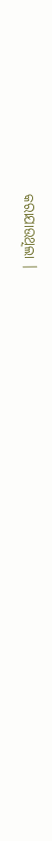କରାଯାଉଥିଲା ।